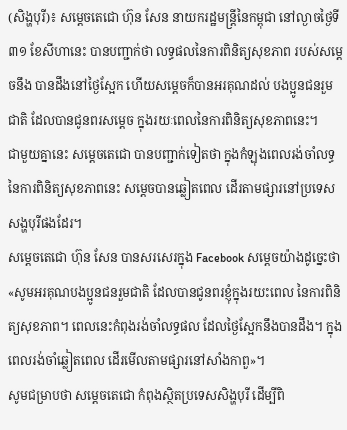(សិង្ហបុរី)៖ សម្តេចតេជោ ហ៊ុន សែន នាយករដ្ឋមន្ត្រីនៃកម្ពុជា នៅល្ងាចថ្ងៃទី៣១ ខែសីហានេះ បានបញ្ជាក់ថា លទ្ធផលនៃការពិនិត្យសុខភាព របស់សម្តេចនឹង បានដឹងនៅថ្ងៃស្អែក ហើយសម្តេចក៏បានអរគុណដល់ បងប្អូនជនរួមជាតិ ដែលបានជូនពរសម្តេច ក្នុងរយៈពេលនៃការពិនិត្យសុខភាពនេះ។
ជាមួយគ្នានេះ សម្តេចតេជោ បានបញ្ជាក់ទៀតថា ក្នុងកំឡុងពេលរង់ចាំលទ្ធនៃការពិនិត្យសុខភាពនេះ សម្តេចបានឆ្លៀតពេល ដើរតាមផ្សារនៅប្រទេសសង្ហបុរីផងដែរ។
សម្តេចតេជោ ហ៊ុន សែន បានសរសេរក្នុង Facebook សម្តេចយ៉ាងដូច្នេះថា «សូមអរគុណបងប្អូនជនរួមជាតិ ដែលបានជូនពរខ្ញុំក្នុងរយះពេល នៃការពិនិត្យសុខភាព។ ពេលនេះកំពុងរង់ចាំលទ្ធផល ដែលថ្ងៃស្អែកនឹងបានដឹង។ ក្នុងពេលរង់ចាំឆ្លៀតពេល ដើរមើលតាមផ្សារនៅសាំងកាពួ»។
សូមជម្រាបថា សម្តេចតេជោ កំពុងស្ថិតប្រទេសសិង្ហបុរី ដើម្បីពិ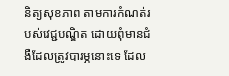និត្យសុខភាព តាមការកំណត់របស់វេជ្ជបណ្ឌិត ដោយពុំមានជំងឺដែលត្រូវបារម្ភនោះទេ ដែល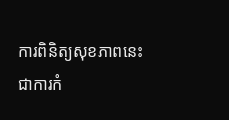ការពិនិត្យសុខភាពនេះ ជាការកំ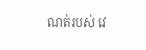ណត់របស់ វេ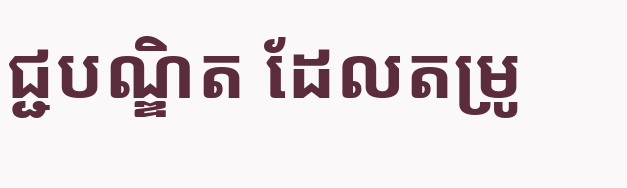ជ្ជបណ្ឌិត ដែលតម្រូ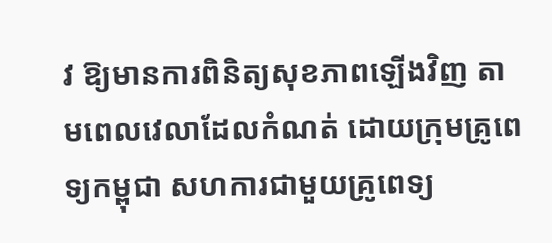វ ឱ្យមានការពិនិត្យសុខភាពឡើងវិញ តាមពេលវេលាដែលកំណត់ ដោយក្រុមគ្រូពេទ្យកម្ពុជា សហការជាមួយគ្រូពេទ្យ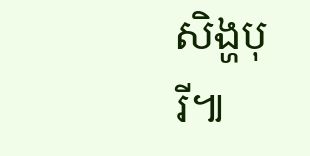សិង្ហបុរី៕